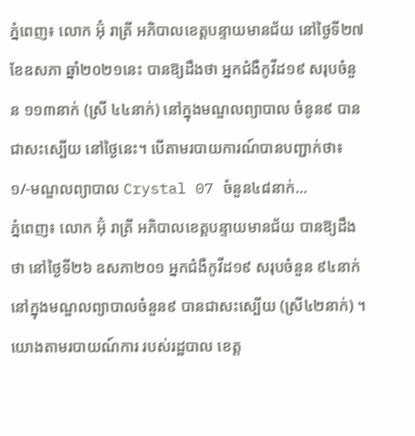ភ្នំពេញ៖ លោក អ៊ុំ រាត្រី អភិបាលខេត្តបន្ទាយមានជ័យ នៅថ្ងៃទី២៧ ខែឧសភា ឆ្នាំ២០២១នេះ បានឱ្យដឹងថា អ្នកជំងឺកូវីដ១៩ សរុបចំនួន ១១៣នាក់ (ស្រី ៤៤នាក់) នៅក្នុងមណ្ឌលព្យាបាល ចំនូន៩ បានជាសះស្បេីយ នៅថ្ងៃនេះ។ បើតាមរបាយការណ៍បានបញ្ជាក់ថា៖១/-មណ្ឌលព្យាបាល Crystal 07 ចំនួន៤៨នាក់...
ភ្នំពេញ៖ លោក អ៊ុំ រាត្រី អភិបាលខេត្តបន្ទាយមានជ័យ បានឱ្យដឹងថា នៅថ្ងៃទី២៦ ឧសភា២០១ អ្នកជំងឺកូវីដ១៩ សរុបចំនួន ៩៤នាក់ នៅក្នុងមណ្ឌលព្យាបាលចំនួន៩ បានជាសះស្បើយ (ស្រី៤២នាក់) ។ យោងតាមរបាយណ៍ការ របស់រដ្ឋបាល ខេត្ត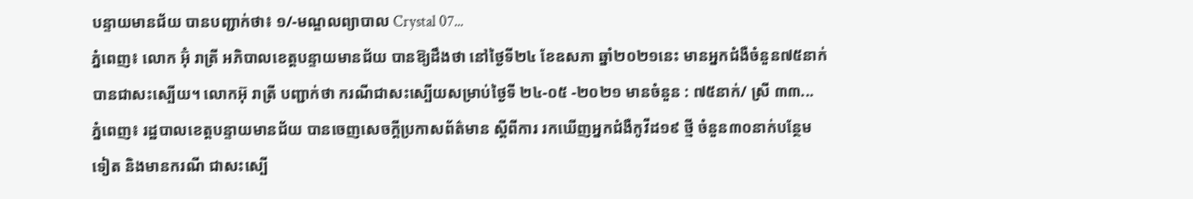បន្ទាយមានជ័យ បានបញ្ជាក់ថា៖ ១/-មណ្ឌលព្យាបាល Crystal 07...
ភ្នំពេញ៖ លោក អ៊ុំ រាត្រី អភិបាលខេត្តបន្ទាយមានជ័យ បានឱ្យដឹងថា នៅថ្ងៃទី២៤ ខែឧសភា ឆ្នាំ២០២១នេះ មានអ្នកជំងឺចំនួន៧៥នាក់ បានជាសះស្បើយ។ លោកអ៊ុ រាត្រី បញ្ជាក់ថា ករណីជាសះស្បើយសម្រាប់ថ្ងៃទី ២៤-០៥ -២០២១ មានចំនួន : ៧៥នាក់/ ស្រី ៣៣...
ភ្នំពេញ៖ រដ្ឋបាលខេត្តបន្ទាយមានជ័យ បានចេញសេចក្ដីប្រកាសព័ត៌មាន ស្ដីពីការ រកឃើញអ្នកជំងឺកូវីដ១៩ ថ្មី ចំនួន៣០នាក់បន្ថែមទៀត និងមានករណី ជាសះស្បើ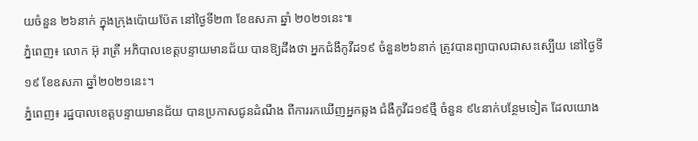យចំនួន ២៦នាក់ ក្នុងក្រុងប៉ោយប៉ែត នៅថ្ងៃទី២៣ ខែឧសភា ឆ្នាំ ២០២១នេះ៕
ភ្នំពេញ៖ លោក អ៊ុ រាត្រី អភិបាលខេត្តបន្ទាយមានជ័យ បានឱ្យដឹងថា អ្នកជំងឹកូវីដ១៩ ចំនួន២៦នាក់ ត្រូវបានព្យាបាលជាសះស្បើយ នៅថ្ងៃទី១៩ ខែឧសភា ឆ្នាំ២០២១នេះ។
ភ្នំពេញ៖ រដ្ឋបាលខេត្តបន្ទាយមានជ័យ បានប្រកាសជូនដំណឹង ពីការរកឃើញអ្នកឆ្លង ជំងឺកូវីដ១៩ថ្មី ចំនួន ៩៤នាក់បន្ថែមទៀត ដែលយោង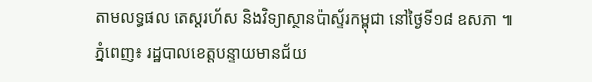តាមលទ្ធផល តេស្តរហ័ស និងវិទ្យាស្ថានប៉ាស្ទ័រកម្ពុជា នៅថ្ងៃទី១៨ ឧសភា ៕
ភ្នំពេញ៖ រដ្ឋបាលខេត្តបន្ទាយមានជ័យ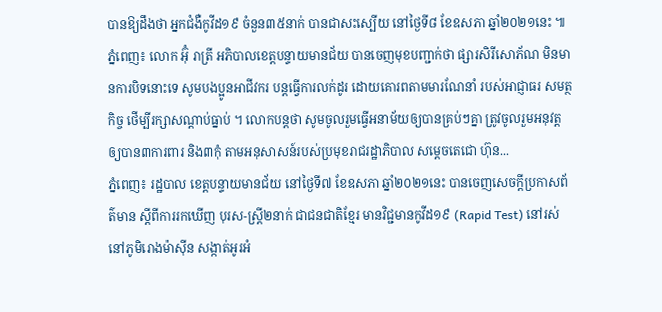បានឱ្យដឹងថា អ្នកជំងឺកូវីដ១៩ ចំនួន៣៥នាក់ បានជាសះស្បើយ នៅថ្ងៃទី៨ ខែឧសភា ឆ្នាំ២០២១នេះ ៕
ភ្នំពេញ៖ លោក អ៊ុំ រាត្រី អភិបាលខេត្តបន្ទាយមានជ័យ បានចេញមុខបញ្ជាក់ថា ផ្សារសិរីសោភ័ណ មិនមានការបិទនោះទេ សូមបងប្អូនអាជីវករ បន្តធ្វើការលក់ដូរ ដោយគោរពតាមមារណែនាំ របស់អាជ្ញាធរ សមត្ថកិច្ច ថើម្បីរក្សាសណ្តាប់ធ្នាប់ ។ លោកបន្តថា សូមចូលរួមធ្វើអនាម័យឲ្យបានគ្រប់ៗគ្នា ត្រូវចូលរួមអនុវត្តឲ្យបាន៣ការពារ និង៣កុំ តាមអនុសាសន៍របស់ប្រមុខរាជរដ្ឋាភិបាល សម្តេចតេជោ ហ៊ុន...
ភ្នំពេញ៖ រដ្ឋបាល ខេត្តបន្ទាយមានជ័យ នៅថ្ងៃទី៧ ខែឧសភា ឆ្នាំ២០២១នេះ បានចេញសេចក្ដីប្រកាសព័ត៌មាន ស្ដីពីការរកឃើញ បុរស-ស្រ្តី២នាក់ ជាជនជាតិខ្មែរ មានវិជ្ជមានកូវីដ១៩ (Rapid Test) នៅរស់នៅភូមិរោងម៉ាស៊ីន សង្កាត់អូរអំ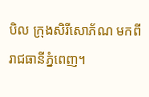បិល ក្រុងសិរីសោភ័ណ មកពីរាជធានីភ្នំពេញ។